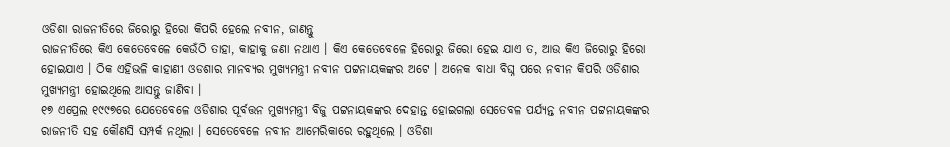ଓଡିଶା ରାଜନୀତିରେ ଜିରୋରୁ ହିରୋ କିପରି ହେଲେ ନବୀନ, ଜାଣନ୍ତୁ
ରାଜନୀତିରେ କିଏ କେତେବେଳେ କେଉଁଠି ତାହା, କାହାକୁ ଜଣା ନଥାଏ । କିଏ କେତେବେଳେ ହିରୋରୁ ଜିରୋ ହେଇ ଯାଏ ତ, ଆଉ କିଏ ଜିରୋରୁ ହିରୋ ହୋଇଯାଏ । ଠିକ ଏହିଭଳି କାହାଣୀ ଓଡଶାର ମାନବ୍ୟର ମୁଖ୍ୟମନ୍ତ୍ରୀ ନବୀନ ପଟ୍ଟନାୟକଙ୍କର ଅଟେ । ଅନେକ ବାଧା ବିଘ୍ନ ପରେ ନବୀନ କିପରି ଓଡିଶାର ମୁଖ୍ୟମନ୍ତ୍ରୀ ହୋଇଥିଲେ ଆସନ୍ତୁ ଜାଣିବା ।
୧୭ ଏପ୍ରେଲ ୧୯୯୭ରେ ଯେତେବେଳେ ଓଡିଶାର ପୂର୍ବତ୍ତନ ମୁଖ୍ୟମନ୍ତ୍ରୀ ବିଜୁ ପଟ୍ଟନାୟକଙ୍କର ଦେହାନ୍ତ ହୋଇଗଲା ସେତେବଳ ପର୍ଯ୍ୟନ୍ତ ନବୀନ ପଟ୍ଟନାୟକଙ୍କର ରାଜନୀତି ସହ କୌଣସି ସମ୍ପର୍କ ନଥିଲା । ସେତେବେଳେ ନବୀନ ଆମେରିକାରେ ରହୁଥିଲେ । ଓଡିଶା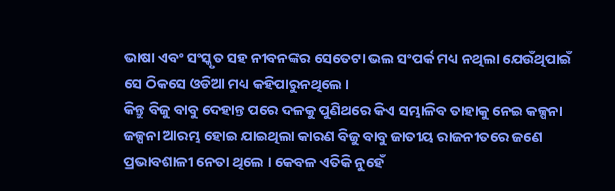ଭାଷା ଏବଂ ସଂସ୍କୃତ ସହ ନୀବନଙ୍କର ସେତେଟା ଭଲ ସଂପର୍କ ମଧ୍ୟ ନଥିଲା ଯେଉଁଥିପାଇଁ ସେ ଠିକସେ ଓଡିଆ ମଧ୍ୟ କହିପାରୁନଥିଲେ ।
କିନ୍ତୁ ବିଜୁ ବାବୁ ଦେହାନ୍ତ ପରେ ଦଳକୁ ପୁଣିଥରେ କିଏ ସମ୍ଭାଳିବ ତାହାକୁ ନେଇ କଳ୍ପନା ଜଳ୍ପନା ଆରମ୍ଭ ହୋଇ ଯାଇଥିଲା କାରଣ ବିଜୁ ବାବୁ ଜାତୀୟ ରାଜନୀତରେ ଜଣେ ପ୍ରଭାବଶାଳୀ ନେତା ଥିଲେ । କେବଳ ଏତିକି ନୁହେଁ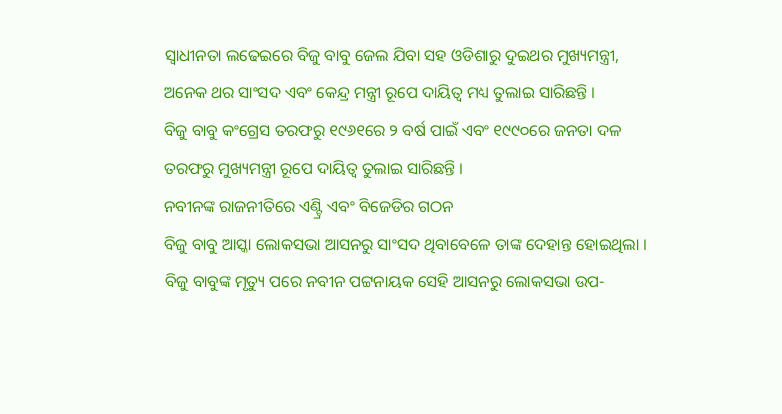ସ୍ୱାଧୀନତା ଲଢେଇରେ ବିଜୁ ବାବୁ ଜେଲ ଯିବା ସହ ଓଡିଶାରୁ ଦୁଇଥର ମୁଖ୍ୟମନ୍ତ୍ରୀ, ଅନେକ ଥର ସାଂସଦ ଏବଂ କେନ୍ଦ୍ର ମନ୍ତ୍ରୀ ରୂପେ ଦାୟିତ୍ୱ ମଧ୍ୟ ତୁଲାଇ ସାରିଛନ୍ତି ।
ବିଜୁ ବାବୁ କଂଗ୍ରେସ ତରଫରୁ ୧୯୬୧ରେ ୨ ବର୍ଷ ପାଇଁ ଏବଂ ୧୯୯୦ରେ ଜନତା ଦଳ ତରଫରୁ ମୁଖ୍ୟମନ୍ତ୍ରୀ ରୂପେ ଦାୟିତ୍ୱ ତୁଲାଇ ସାରିଛନ୍ତି ।
ନବୀନଙ୍କ ରାଜନୀତିରେ ଏଣ୍ଟ୍ରି ଏବଂ ବିଜେଡିର ଗଠନ
ବିଜୁ ବାବୁ ଆସ୍କା ଲୋକସଭା ଆସନରୁ ସାଂସଦ ଥିବାବେଳେ ତାଙ୍କ ଦେହାନ୍ତ ହୋଇଥିଲା । ବିଜୁ ବାବୁଙ୍କ ମୃତ୍ୟୁ ପରେ ନବୀନ ପଟ୍ଟନାୟକ ସେହି ଆସନରୁ ଲୋକସଭା ଉପ-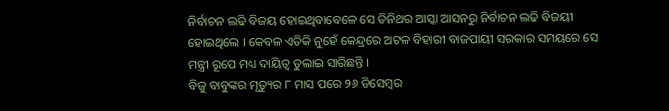ନିର୍ବାଚନ ଲଢି ବିଜୟ ହୋଇଥିବାବେଳେ ସେ ତିନିଥର ଆସ୍କା ଆସନରୁ ନିର୍ବାଚନ ଲଢି ବିଜୟୀ ହୋଇଥିଲେ । କେବଳ ଏତିକି ନୁହେଁ କେନ୍ଦ୍ରରେ ଅଟଳ ବିହାରୀ ବାଜପାୟୀ ସରକାର ସମୟରେ ସେ ମନ୍ତ୍ରୀ ରୂପେ ମଧ୍ୟ ଦାୟିତ୍ୱ ତୁଲାଇ ସାରିଛନ୍ତି ।
ବିଜୁ ବାବୁଙ୍କର ମୃତ୍ୟୁର ୮ ମାସ ପରେ ୨୬ ଡିସେମ୍ବର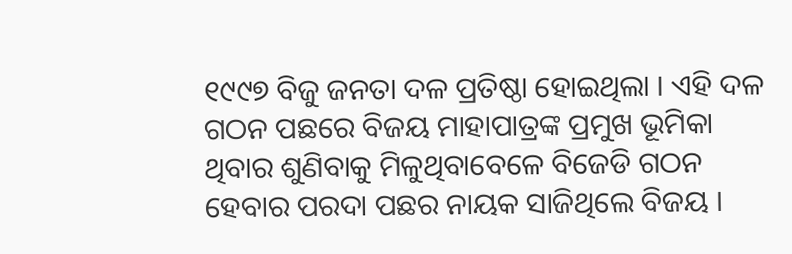୧୯୯୭ ବିଜୁ ଜନତା ଦଳ ପ୍ରତିଷ୍ଠା ହୋଇଥିଲା । ଏହି ଦଳ ଗଠନ ପଛରେ ବିଜୟ ମାହାପାତ୍ରଙ୍କ ପ୍ରମୁଖ ଭୂମିକା ଥିବାର ଶୁଣିବାକୁ ମିଳୁଥିବାବେଳେ ବିଜେଡି ଗଠନ ହେବାର ପରଦା ପଛର ନାୟକ ସାଜିଥିଲେ ବିଜୟ ।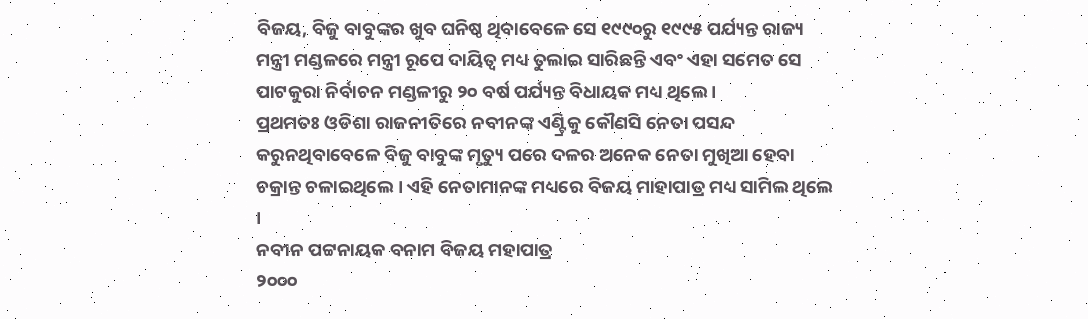ବିଜୟ, ବିଜୁ ବାବୁଙ୍କର ଖୁବ ଘନିଷ୍ଠ ଥିବାବେଳେ ସେ ୧୯୯୦ରୁ ୧୯୯୫ ପର୍ଯ୍ୟନ୍ତ ରାଜ୍ୟ ମନ୍ତ୍ରୀ ମଣ୍ଡଳରେ ମନ୍ତ୍ରୀ ରୂପେ ଦାୟିତ୍ୱ ମଧ୍ୟ ତୁଲାଇ ସାରିଛନ୍ତି ଏବଂ ଏହା ସମେତ ସେ ପାଟକୁରା ନିର୍ବାଚନ ମଣ୍ଡଳୀରୁ ୨୦ ବର୍ଷ ପର୍ଯ୍ୟନ୍ତ ବିଧାୟକ ମଧ୍ୟ ଥିଲେ ।
ପ୍ରଥମତଃ ଓଡିଶା ରାଜନୀତିରେ ନବୀନଙ୍କ ଏଣ୍ଟ୍ରିକୁ କୌଣସି ନେତା ପସନ୍ଦ କରୁନଥିବାବେଳେ ବିଜୁ ବାବୁଙ୍କ ମୃତ୍ୟୁ ପରେ ଦଳର ଅନେକ ନେତା ମୁଖିଆ ହେବା ଚକ୍ରାନ୍ତ ଚଳାଇଥିଲେ । ଏହି ନେତାମାନଙ୍କ ମଧ୍ୟରେ ବିଜୟ ମାହାପାତ୍ର ମଧ୍ୟ ସାମିଲ ଥିଲେ ।
ନବୀନ ପଟ୍ଟନାୟକ ବନାମ ବିଜୟ ମହାପାତ୍ର
୨୦୦୦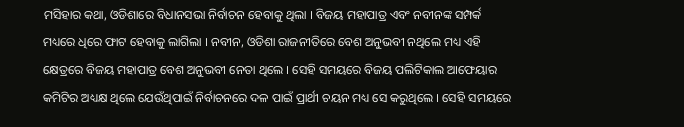ମସିହାର କଥା, ଓଡିଶାରେ ବିଧାନସଭା ନିର୍ବାଚନ ହେବାକୁ ଥିଲା । ବିଜୟ ମହାପାତ୍ର ଏବଂ ନବୀନଙ୍କ ସମ୍ପର୍କ ମଧ୍ୟରେ ଧିରେ ଫାଟ ହେବାକୁ ଲାଗିଲା । ନବୀନ, ଓଡିଶା ରାଜନୀତିରେ ବେଶ ଅନୁଭବୀ ନଥିଲେ ମଧ୍ୟ ଏହି କ୍ଷେତ୍ରରେ ବିଜୟ ମହାପାତ୍ର ବେଶ ଅନୁଭବୀ ନେତା ଥିଲେ । ସେହି ସମୟରେ ବିଜୟ ପଲିଟିକାଲ ଆଫେୟାର କମିଟିର ଅଧ୍ୟକ୍ଷ ଥିଲେ ଯେଉଁଥିପାଇଁ ନିର୍ବାଚନରେ ଦଳ ପାଇଁ ପ୍ରାର୍ଥୀ ଚୟନ ମଧ୍ୟ ସେ କରୁଥିଲେ । ସେହି ସମୟରେ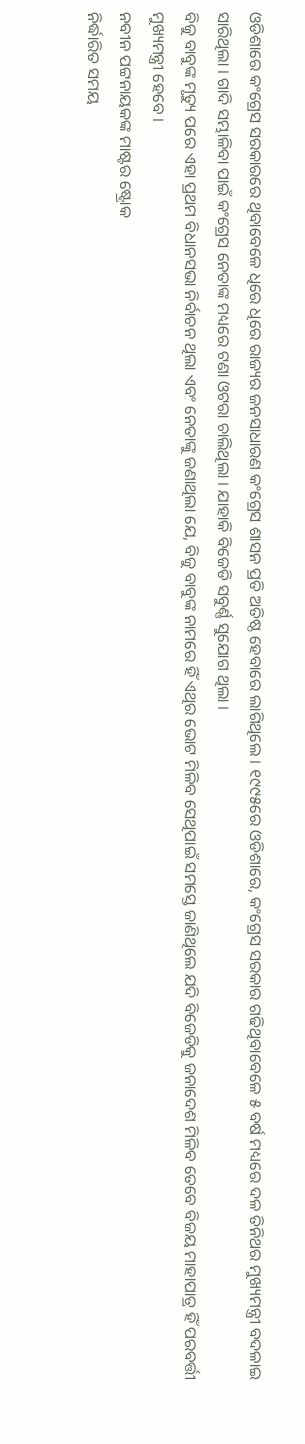ଓଡିଶାରେ କଂଗ୍ରେସ ସରକାରରେ ଥିବାବେଳେ ଧିରେ ଧିରେ ରାଜ୍ୟର ଜନସାଧାରଣ କଂଗ୍ରେସ ଶାସନ ପ୍ରତି ଅତିଷ୍ଠ ହେବାରେ ଲାଗିଥିଲେ । ୧୯୯୫ରେ ଓଡିଶାରେ, କଂଗ୍ରେସ ସରକାର ଗଢିଥିବାବେଳେ ୫ ବର୍ଷ ମଧ୍ୟରେ ଦଳ ତିନିଥର ମୁଖ୍ୟମନ୍ତ୍ରୀ ବଦଳାଇ ସାରିଥିଲା । ଗାଦି ସମ୍ଭାଳିବା ପାଇଁ କଂଗ୍ରେସ ନେତାଙ୍କ ମଧ୍ୟରେ ଟଣା ଓଟରା ଚାଲିଥିଲା । ଯାହାକି ବିଜେଡି ସବୁର୍ଣ୍ଣ ସୁଯୋଗ ଥିଲା ।
ବିଜୁ ବାବୁଙ୍କ ମୃତ୍ୟୁ ପରେ ଏହା ପ୍ରଥମ ବିଧାନସଭା ନିର୍ବାଚନ ଥିଲା ଏବଂ ନେତାଙ୍କୁ ଜଣାଥିଲା ଯେ, ବିଜୁ ବାବୁଙ୍କ ନାମରେ ହିଁ ଏଥିର ଭୋଟ ମିଳିବ ସେଥିପାଇଁ ସମସ୍ତେ ଜାଣିଥିଲେ ଯଦି ବିଜେଡିକୁ ଜନାଦେଶ ମିଳିବ ତେବେ ବିଜୟ ମାହାପାତ୍ର ହିଁ ପରବର୍ତ୍ତୀ ମୁଖ୍ୟମନ୍ତ୍ରୀ ହେବେ ।
ନବୀନ ପଟ୍ଟନାୟକଙ୍କ ମାଷ୍ଟର ଷ୍ଟ୍ରୋକ
ନିର୍ଦ୍ଧାରିତ ସମୟ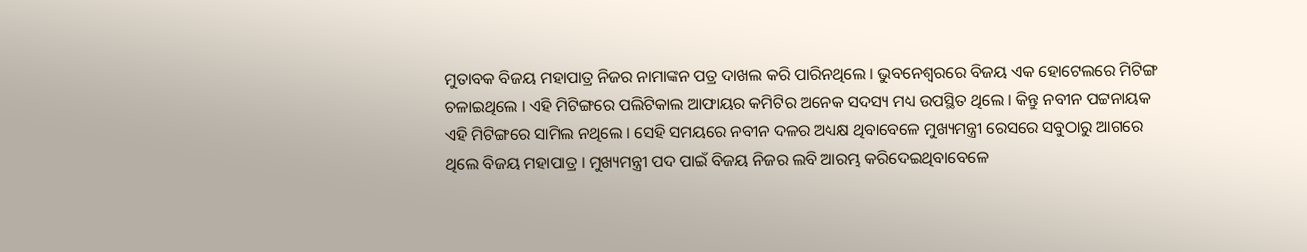ମୁତାବକ ବିଜୟ ମହାପାତ୍ର ନିଜର ନାମାଙ୍କନ ପତ୍ର ଦାଖଲ କରି ପାରିନଥିଲେ । ଭୁବନେଶ୍ୱରରେ ବିଜୟ ଏକ ହୋଟେଲରେ ମିଟିଙ୍ଗ ଚଳାଇଥିଲେ । ଏହି ମିଟିଙ୍ଗରେ ପଲିଟିକାଲ ଆଫାୟର କମିଟିର ଅନେକ ସଦସ୍ୟ ମଧ୍ୟ ଉପସ୍ଥିତ ଥିଲେ । କିନ୍ତୁ ନବୀନ ପଟ୍ଟନାୟକ ଏହି ମିଟିଙ୍ଗରେ ସାମିଲ ନଥିଲେ । ସେହି ସମୟରେ ନବୀନ ଦଳର ଅଧ୍ୟକ୍ଷ ଥିବାବେଳେ ମୁଖ୍ୟମନ୍ତ୍ରୀ ରେସରେ ସବୁଠାରୁ ଆଗରେ ଥିଲେ ବିଜୟ ମହାପାତ୍ର । ମୁଖ୍ୟମନ୍ତ୍ରୀ ପଦ ପାଇଁ ବିଜୟ ନିଜର ଲବି ଆରମ୍ଭ କରିଦେଇଥିବାବେଳେ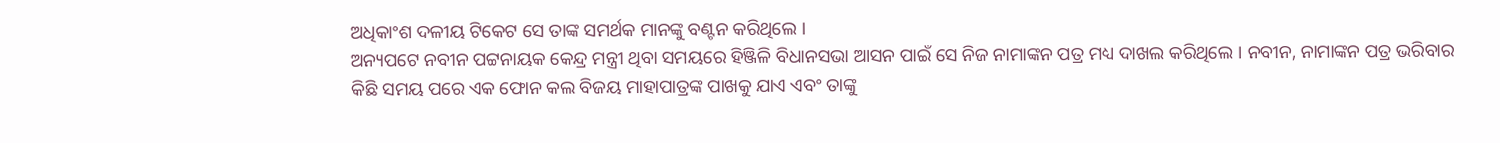ଅଧିକାଂଶ ଦଳୀୟ ଟିକେଟ ସେ ତାଙ୍କ ସମର୍ଥକ ମାନଙ୍କୁ ବଣ୍ଟନ କରିଥିଲେ ।
ଅନ୍ୟପଟେ ନବୀନ ପଟ୍ଟନାୟକ କେନ୍ଦ୍ର ମନ୍ତ୍ରୀ ଥିବା ସମୟରେ ହିଞ୍ଜିଳି ବିଧାନସଭା ଆସନ ପାଇଁ ସେ ନିଜ ନାମାଙ୍କନ ପତ୍ର ମଧ୍ୟ ଦାଖଲ କରିଥିଲେ । ନବୀନ, ନାମାଙ୍କନ ପତ୍ର ଭରିବାର କିଛି ସମୟ ପରେ ଏକ ଫୋନ କଲ ବିଜୟ ମାହାପାତ୍ରଙ୍କ ପାଖକୁ ଯାଏ ଏବଂ ତାଙ୍କୁ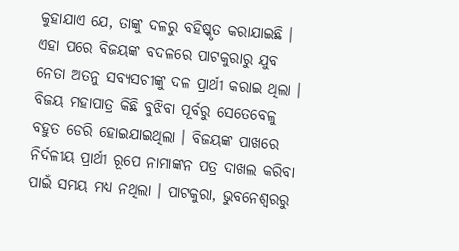କୁହାଯାଏ ଯେ, ତାଙ୍କୁ ଦଳରୁ ବହିଷ୍କୃତ କରାଯାଇଛି ।
ଏହା ପରେ ବିଜୟଙ୍କ ବଦଳରେ ପାଟକୁରାରୁ ଯୁବ ନେତା ଅତନୁ ସବ୍ୟସଚୀଙ୍କୁ ଦଳ ପ୍ରାର୍ଥୀ କରାଇ ଥିଲା । ବିଜୟ ମହାପାତ୍ର କିଛି ବୁଝିବା ପୂର୍ବରୁ ସେତେବେଳୁ ବହୁତ ଡେରି ହୋଇଯାଇଥିଲା । ବିଜୟଙ୍କ ପାଖରେ ନିର୍ଦଳୀୟ ପ୍ରାର୍ଥୀ ରୂପେ ନାମାଙ୍କନ ପତ୍ର ଦାଖଲ କରିବା ପାଇଁ ସମୟ ମଧ୍ୟ ନଥିଲା । ପାଟକୁରା, ଭୁବନେଶ୍ୱରରୁ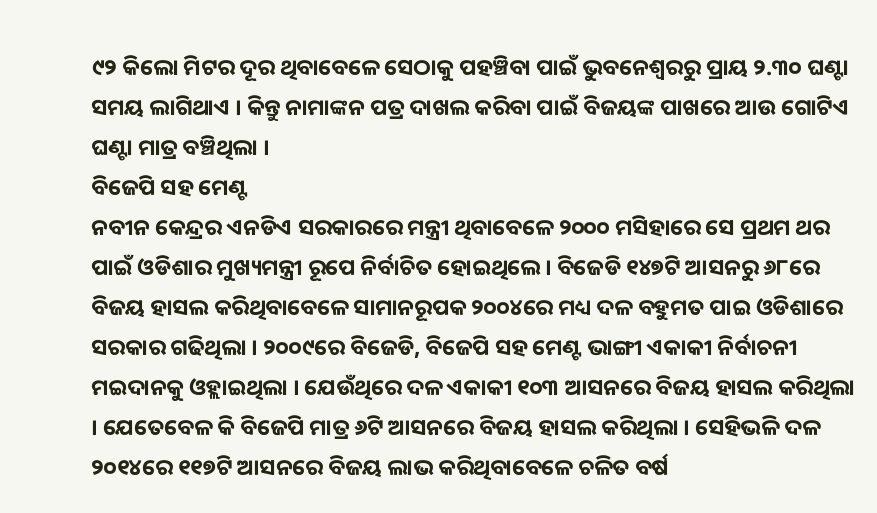୯୨ କିଲୋ ମିଟର ଦୂର ଥିବାବେଳେ ସେଠାକୁ ପହଞ୍ଚିବା ପାଇଁ ଭୁବନେଶ୍ୱରରୁ ପ୍ରାୟ ୨.୩୦ ଘଣ୍ଟା ସମୟ ଲାଗିଥାଏ । କିନ୍ତୁ ନାମାଙ୍କନ ପତ୍ର ଦାଖଲ କରିବା ପାଇଁ ବିଜୟଙ୍କ ପାଖରେ ଆଉ ଗୋଟିଏ ଘଣ୍ଟା ମାତ୍ର ବଞ୍ଚିଥିଲା ।
ବିଜେପି ସହ ମେଣ୍ଟ
ନବୀନ କେନ୍ଦ୍ରର ଏନଡିଏ ସରକାରରେ ମନ୍ତ୍ରୀ ଥିବାବେଳେ ୨୦୦୦ ମସିହାରେ ସେ ପ୍ରଥମ ଥର ପାଇଁ ଓଡିଶାର ମୁଖ୍ୟମନ୍ତ୍ରୀ ରୂପେ ନିର୍ବାଚିତ ହୋଇଥିଲେ । ବିଜେଡି ୧୪୭ଟି ଆସନରୁ ୬୮ରେ ବିଜୟ ହାସଲ କରିଥିବାବେଳେ ସାମାନରୂପକ ୨୦୦୪ରେ ମଧ୍ୟ ଦଳ ବହୁମତ ପାଇ ଓଡିଶାରେ ସରକାର ଗଢିଥିଲା । ୨୦୦୯ରେ ବିଜେଡି, ବିଜେପି ସହ ମେଣ୍ଟ ଭାଙ୍ଗୀ ଏକାକୀ ନିର୍ବାଚନୀ ମଇଦାନକୁ ଓହ୍ଲାଇଥିଲା । ଯେଉଁଥିରେ ଦଳ ଏକାକୀ ୧୦୩ ଆସନରେ ବିଜୟ ହାସଲ କରିଥିଲା । ଯେତେବେଳ କି ବିଜେପି ମାତ୍ର ୬ଟି ଆସନରେ ବିଜୟ ହାସଲ କରିଥିଲା । ସେହିଭଳି ଦଳ ୨୦୧୪ରେ ୧୧୭ଟି ଆସନରେ ବିଜୟ ଲାଭ କରିଥିବାବେଳେ ଚଳିତ ବର୍ଷ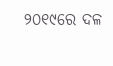୨୦୧୯ରେ ଦଳ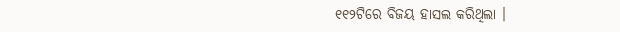୧୧୨ଟିରେ ବିଜୟ ହାସଲ କରିଥିଲା ।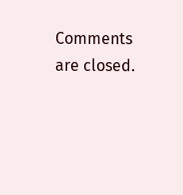Comments are closed.